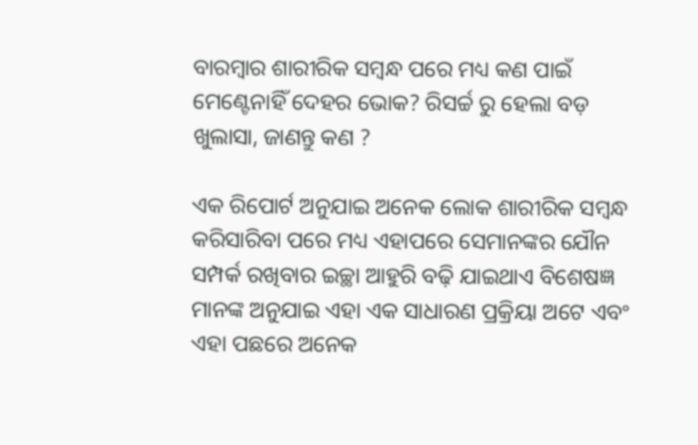ବାରମ୍ବାର ଶାରୀରିକ ସମ୍ୱନ୍ଧ ପରେ ମଧ୍ୟ କଣ ପାଇଁ ମେଣ୍ଟେନାହିଁ ଦେହର ଭୋକ? ରିସର୍ଚ୍ଚ ରୁ ହେଲା ବଡ଼ ଖୁଲାସା, ଜାଣନ୍ତୁ କଣ ?

ଏକ ରିପୋର୍ଟ ଅନୁଯାଇ ଅନେକ ଲୋକ ଶାରୀରିକ ସମ୍ୱନ୍ଧ କରିସାରିବା ପରେ ମଧ୍ୟ ଏହାପରେ ସେମାନଙ୍କର ଯୌନ ସମ୍ପର୍କ ରଖିବାର ଇଚ୍ଛା ଆହୁରି ବଢ଼ି ଯାଇଥାଏ ବିଶେଷଜ୍ଞ ମାନଙ୍କ ଅନୁଯାଇ ଏହା ଏକ ସାଧାରଣ ପ୍ରକ୍ରିୟା ଅଟେ ଏବଂ ଏହା ପଛରେ ଅନେକ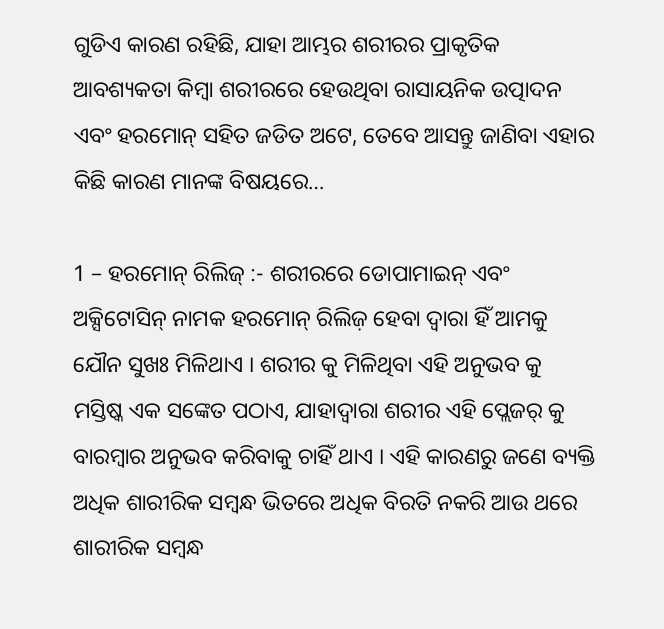ଗୁଡିଏ କାରଣ ରହିଛି, ଯାହା ଆମ୍ଭର ଶରୀରର ପ୍ରାକୃତିକ ଆବଶ୍ୟକତା କିମ୍ବା ଶରୀରରେ ହେଉଥିବା ରାସାୟନିକ ଉତ୍ପାଦନ ଏବଂ ହରମୋନ୍ ସହିତ ଜଡିତ ଅଟେ, ତେବେ ଆସନ୍ତୁ ଜାଣିବା ଏହାର କିଛି କାରଣ ମାନଙ୍କ ବିଷୟରେ…

1 – ହରମୋନ୍ ରିଲିଜ୍ :- ଶରୀରରେ ଡୋପାମାଇନ୍ ଏବଂ ଅକ୍ସିଟୋସିନ୍ ନାମକ ହରମୋନ୍ ରିଲିଜ଼ ହେବା ଦ୍ୱାରା ହିଁ ଆମକୁ ଯୌନ ସୁଖଃ ମିଳିଥାଏ । ଶରୀର କୁ ମିଳିଥିବା ଏହି ଅନୁଭବ କୁ ମସ୍ତିଷ୍କ ଏକ ସଙ୍କେତ ପଠାଏ, ଯାହାଦ୍ୱାରା ଶରୀର ଏହି ପ୍ଲେଜର୍ କୁ ବାରମ୍ବାର ଅନୁଭବ କରିବାକୁ ଚାହିଁ ଥାଏ । ଏହି କାରଣରୁ ଜଣେ ବ୍ୟକ୍ତି ଅଧିକ ଶାରୀରିକ ସମ୍ୱନ୍ଧ ଭିତରେ ଅଧିକ ବିରତି ନକରି ଆଉ ଥରେ ଶାରୀରିକ ସମ୍ୱନ୍ଧ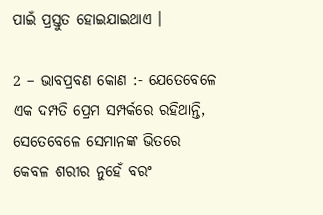ପାଇଁ ପ୍ରସ୍ତୁତ ହୋଇଯାଇଥାଏ ।

2 – ଭାବପ୍ରବଣ କୋଣ :- ଯେତେବେଳେ ଏକ ଦମ୍ପତି ପ୍ରେମ ସମ୍ପର୍କରେ ରହିଥାନ୍ତି, ସେତେବେଳେ ସେମାନଙ୍କ ଭିତରେ କେବଳ ଶରୀର ନୁହେଁ ବରଂ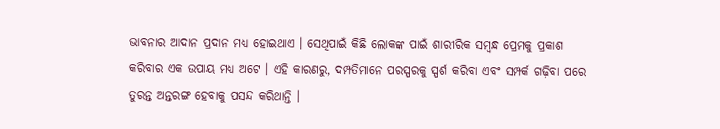ଭାବନାର ଆଦାନ ପ୍ରଦାନ ମଧ୍ୟ ହୋଇଥାଏ । ସେଥିପାଇଁ କିଛି ଲୋକଙ୍କ ପାଇଁ ଶାରୀରିକ ସମ୍ୱନ୍ଧ ପ୍ରେମକୁ ପ୍ରକାଶ କରିବାର ଏକ ଉପାୟ ମଧ୍ୟ ଅଟେ । ଏହି କାରଣରୁ, ଦମ୍ପତିମାନେ ପରସ୍ପରକୁ ସ୍ପର୍ଶ କରିବା ଏବଂ ସମ୍ପର୍କ ଗଢ଼ିବା ପରେ ତୁରନ୍ତ ଅନ୍ତରଙ୍ଗ ହେବାକୁ ପସନ୍ଦ କରିଥାନ୍ତି ।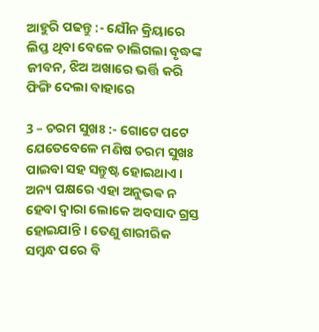ଆହୁରି ପଢନ୍ତୁ :- ଯୌନ କ୍ରିୟାରେ ଲିପ୍ତ ଥିବା ବେଳେ ଚାଲିଗଲା ବୃଦ୍ଧଙ୍କ ଜୀବନ, ଝିଅ ଅଖାରେ ଭର୍ତ୍ତି କରି ଫିଙ୍ଗି ଦେଲା ବାହାରେ

3 – ଚରମ ସୁଖଃ :- ଗୋଟେ ପଟେ ଯେତେବେଳେ ମଣିଷ ଚରମ ସୁଖଃ ପାଇବା ସହ ସନ୍ତୁଷ୍ଟ ହୋଇଥାଏ । ଅନ୍ୟ ପକ୍ଷରେ ଏହା ଅନୁଭଵ ନ ହେବା ଦ୍ୱାରା ଲୋକେ ଅବସାଦ ଗ୍ରସ୍ତ ହୋଇଯାନ୍ତି । ତେଣୁ ଶାରୀରିକ ସମ୍ୱନ୍ଧ ପରେ ବି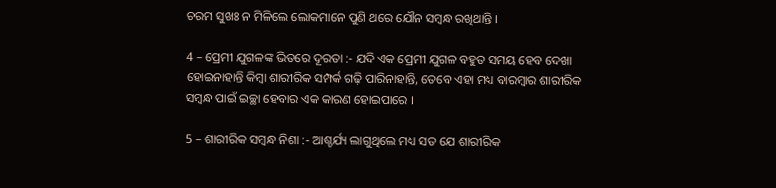ଚରମ ସୁଖଃ ନ ମିଳିଲେ ଲୋକମାନେ ପୁଣି ଥରେ ଯୌନ ସମ୍ବନ୍ଧ ରଖିଥାନ୍ତି ।

4 – ପ୍ରେମୀ ଯୁଗଳଙ୍କ ଭିତରେ ଦୂରତା :- ଯଦି ଏକ ପ୍ରେମୀ ଯୁଗଳ ବହୁତ ସମୟ ହେବ ଦେଖା ହୋଇନାହାନ୍ତି କିମ୍ବା ଶାରୀରିକ ସମ୍ପର୍କ ଗଢ଼ି ପାରିନାହାନ୍ତି, ତେବେ ଏହା ମଧ୍ୟ ବାରମ୍ବାର ଶାରୀରିକ ସମ୍ୱନ୍ଧ ପାଇଁ ଇଚ୍ଛା ହେବାର ଏକ କାରଣ ହୋଇପାରେ ।

5 – ଶାରୀରିକ ସମ୍ୱନ୍ଧ ନିଶା :- ଆଶ୍ଚର୍ଯ୍ୟ ଲାଗୁଥିଲେ ମଧ୍ୟ ସତ ଯେ ଶାରୀରିକ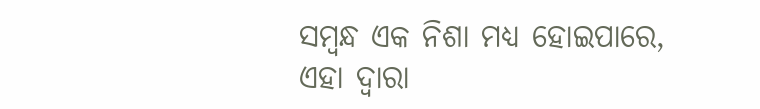ସମ୍ୱନ୍ଧ ଏକ ନିଶା ମଧ୍ୟ ହୋଇପାରେ, ଏହା ଦ୍ୱାରା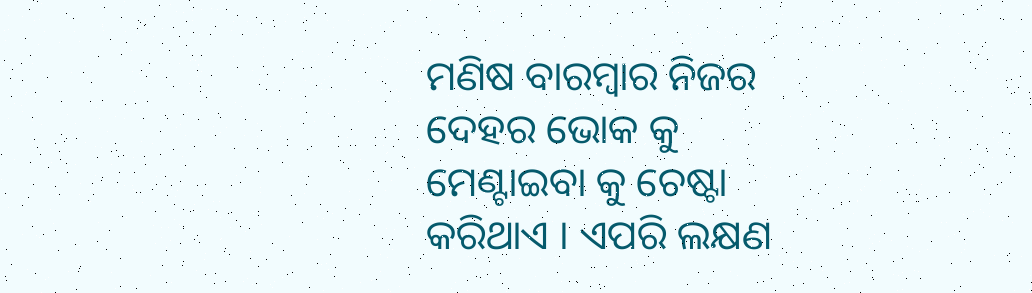ମଣିଷ ବାରମ୍ବାର ନିଜର ଦେହର ଭୋକ କୁ ମେଣ୍ଟାଇବା କୁ ଚେଷ୍ଟା କରିଥାଏ । ଏପରି ଲକ୍ଷଣ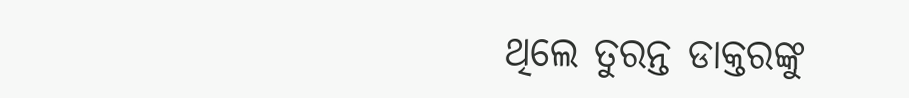ଥିଲେ ତୁରନ୍ତ ଡାକ୍ତରଙ୍କୁ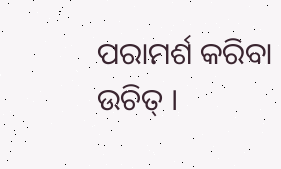ପରାମର୍ଶ କରିବା ଉଚିତ୍ ।